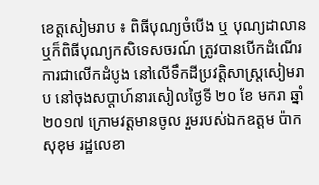ខេត្តសៀមរាប ៖ ពិធីបុណ្យចំបើង ឬ បុណ្យដាលាន ឬក៏ពិធីបុណ្យកសិទេសចរណ៍ ត្រូវបានបើកដំណើរការជាលើកដំបូង នៅលើទឹកដីប្រវត្តិសាស្ត្រសៀមរាប នៅចុងសប្តាហ៍នារសៀលថ្ងៃទី ២០ ខែ មករា ឆ្នាំ២០១៧ ក្រោមវត្តមានចូល រួមរបស់ឯកឧត្តម ប៉ាក សុខុម រដ្ឋលេខា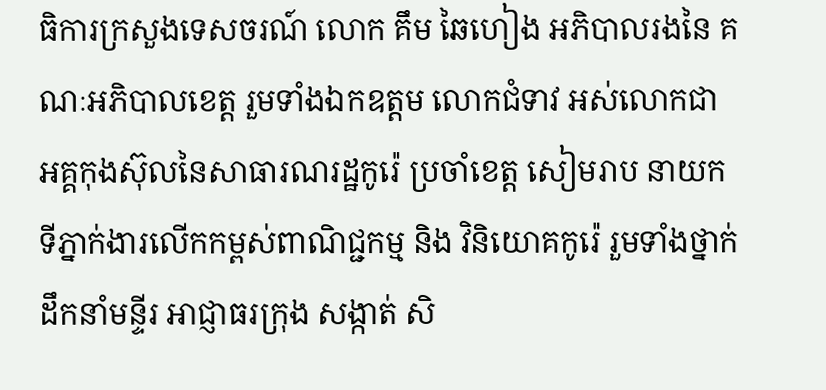ធិការក្រសួងទេសចរណ៍ លោក គឹម ឆៃហៀង អភិបាលរងនៃ គណៈអភិបាលខេត្ត រួមទាំងឯកឧត្តម លោកជំទាវ អស់លោកជា អគ្គកុងស៊ុលនៃសាធារណរដ្ឋកូរ៉េ ប្រចាំខេត្ត សៀមរាប នាយកទីភ្នាក់ងារលើកកម្ពស់ពាណិជ្ជកម្ម និង វិនិយោគកូរ៉េ រួមទាំងថ្នាក់ដឹកនាំមន្ទីរ អាជ្ញាធរក្រុង សង្កាត់ សិ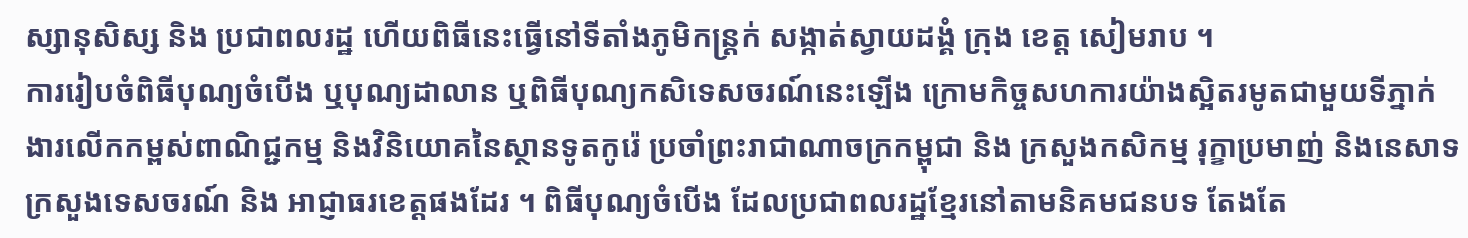ស្សានុសិស្ស និង ប្រជាពលរដ្ឋ ហើយពិធីនេះធ្វើនៅទីតាំងភូមិកន្ត្រក់ សង្កាត់ស្វាយដង្គំ ក្រុង ខេត្ត សៀមរាប ។
ការរៀបចំពិធីបុណ្យចំបើង ឬបុណ្យដាលាន ឬពិធីបុណ្យកសិទេសចរណ៍នេះឡើង ក្រោមកិច្ចសហការយ៉ាងស្អិតរមូតជាមួយទីភ្នាក់ងារលើកកម្ពស់ពាណិជ្ជកម្ម និងវិនិយោគនៃស្ថានទូតកូរ៉េ ប្រចាំព្រះរាជាណាចក្រកម្ពុជា និង ក្រសួងកសិកម្ម រុក្ខាប្រមាញ់ និងនេសាទ ក្រសួងទេសចរណ៍ និង អាជ្ញាធរខេត្តផងដែរ ។ ពិធីបុណ្យចំបើង ដែលប្រជាពលរដ្ឋខ្មែរនៅតាមនិគមជនបទ តែងតែ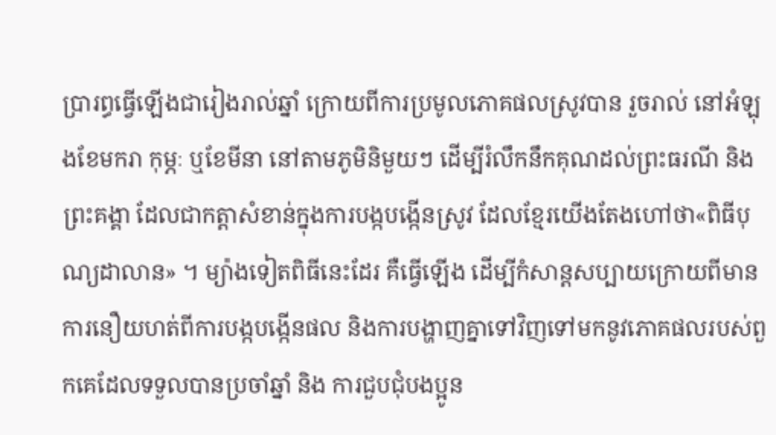ប្រារព្ធធ្វើឡើងជារៀងរាល់ឆ្នាំ ក្រោយពីការប្រមូលភោគផលស្រូវបាន រួចរាល់ នៅអំឡុងខែមករា កុម្ភៈ ឬខែមីនា នៅតាមភូមិនិមួយៗ ដើម្បីរំលឹកនឹកគុណដល់ព្រះធរណី និង ព្រះគង្គា ដែលជាកត្តាសំខាន់ក្នុងការបង្កបង្កើនស្រូវ ដែលខ្មែរយើងតែងហៅថា«ពិធីបុណ្យដាលាន» ។ ម្យ៉ាងទៀតពិធីនេះដែរ គឺធ្វើឡើង ដើម្បីកំសាន្តសប្បាយក្រោយពីមានការនឿយហត់ពីការបង្កបង្កើនផល និងការបង្ហាញគ្នាទៅវិញទៅមកនូវភោគផលរបស់ពួកគេដែលទទួលបានប្រចាំឆ្នាំ និង ការជួបជុំបងប្អូន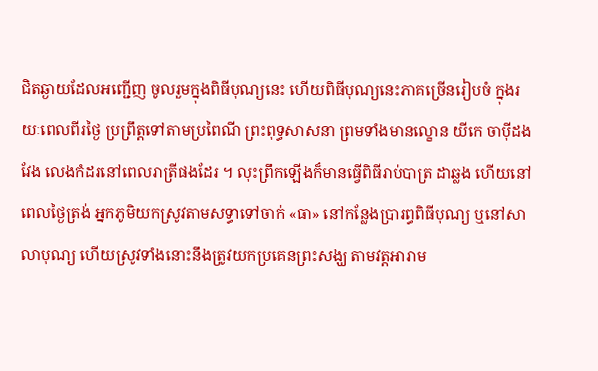ជិតឆ្ងាយដែលអញ្ជើញ ចូលរួមក្នុងពិធីបុណ្យនេះ ហើយពិធីបុណ្យនេះភាគច្រើនរៀបចំ ក្នុងរយៈពេលពីរថ្ងៃ ប្រព្រឹត្តទៅតាមប្រពៃណី ព្រះពុទ្ធសាសនា ព្រមទាំងមានល្ខោន យីកេ ចាប៉ីដងវែង លេងកំដរនៅពេលរាត្រីផងដែរ ។ លុះព្រឹកឡើងក៏មានធ្វើពិធីរាប់បាត្រ ដាឆ្លង ហើយនៅពេលថ្ងៃត្រង់ អ្នកភូមិយកស្រូវតាមសទ្ធាទៅចាក់ «ធា» នៅកន្លែងប្រារព្ធពិធីបុណ្យ ឬនៅសាលាបុណ្យ ហើយស្រូវទាំងនោះនឹងត្រូវយកប្រគេនព្រះសង្ឃ តាមវត្តអារាម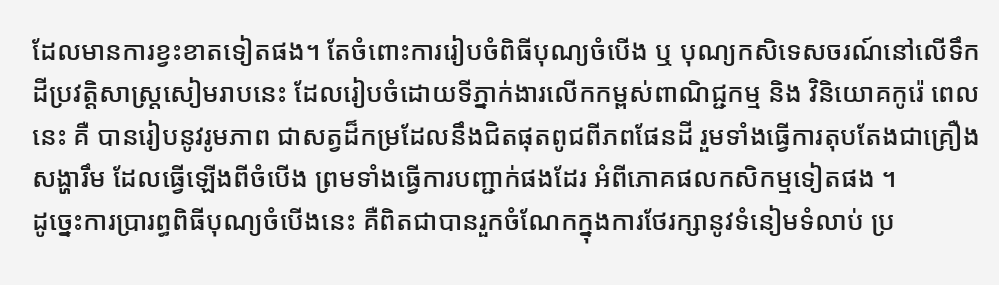ដែលមានការខ្វះខាតទៀតផង។ តែចំពោះការរៀបចំពិធីបុណ្យចំបើង ឬ បុណ្យកសិទេសចរណ៍នៅលើទឹកដីប្រវត្តិសាស្ត្រសៀមរាបនេះ ដែលរៀបចំដោយទីភ្នាក់ងារលើកកម្ពស់ពាណិជ្ជកម្ម និង វិនិយោគកូរ៉េ ពេលនេះ គឺ បានរៀបនូវរូមភាព ជាសត្វដ៏កម្រដែលនឹងជិតផុតពូជពីភពផែនដី រួមទាំងធ្វើការតុបតែងជាគ្រឿងសង្ហារឹម ដែលធ្វើឡើងពីចំបើង ព្រមទាំងធ្វើការបញ្ជាក់ផងដែរ អំពីភោគផលកសិកម្មទៀតផង ។
ដូច្នេះការប្រារព្ធពិធីបុណ្យចំបើងនេះ គឺពិតជាបានរួកចំណែកក្នុងការថែរក្សានូវទំនៀមទំលាប់ ប្រ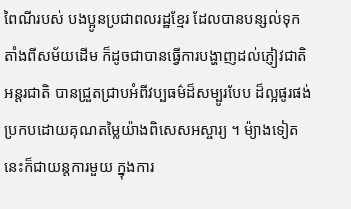ពៃណីរបស់ បងប្អូនប្រជាពលរដ្ឋខ្មែរ ដែលបានបន្សល់ទុកតាំងពីសម័យដើម ក៏ដូចជាបានធ្វើការបង្ហាញដល់ភ្ញៀវជាតិ អន្តរជាតិ បានជ្រួតជ្រាបអំពីវប្បធម៌ដ៏សម្បូរបែប ដ៏ល្អផូរផង់ ប្រកបដោយគុណតម្លៃយ៉ាងពិសេសអស្ចារ្យ ។ ម៉្យាងទៀតនេះក៏ជាយន្តការមួយ ក្នុងការ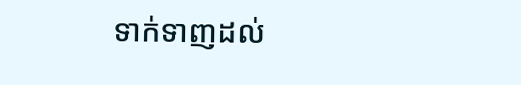ទាក់ទាញដល់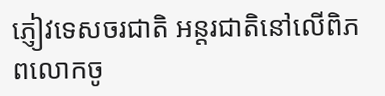ភ្ញៀវទេសចរជាតិ អន្តរជាតិនៅលើពិភពលោកចូ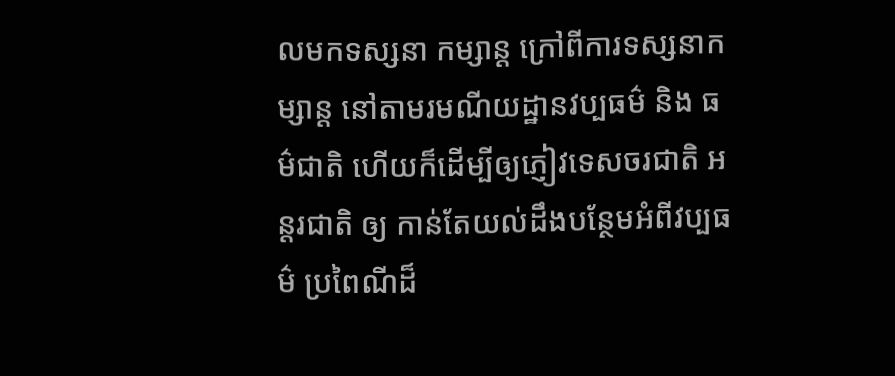លមកទស្សនា កម្សាន្ត ក្រៅពីការទស្សនាកម្សាន្ត នៅតាមរមណីយដ្ឋានវប្បធម៌ និង ធម៌ជាតិ ហើយក៏ដើម្បីឲ្យភ្ញៀវទេសចរជាតិ អន្តរជាតិ ឲ្យ កាន់តែយល់ដឹងបន្ថែមអំពីវប្បធម៌ ប្រពៃណីដ៏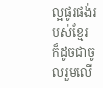ល្អផូរផង់របស់ខ្មែរ ក៏ដូចជាចូលរួមលើ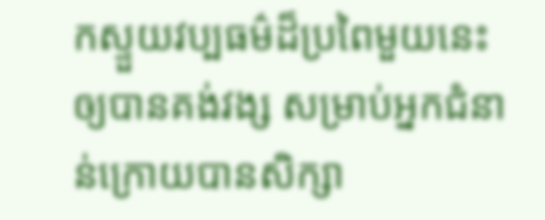កស្ទួយវប្បធម៌ដ៏ប្រពៃមួយនេះឲ្យបានគង់វង្ស សម្រាប់អ្នកជំនាន់ក្រោយបានសិក្សា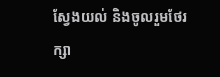ស្វែងយល់ និងចូលរួមថែរក្សា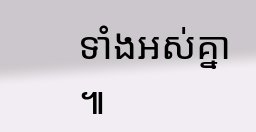ទាំងអស់គ្នា ៕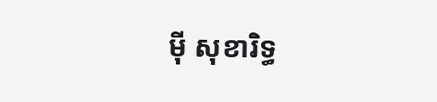ម៉ី សុខារិទ្ធ